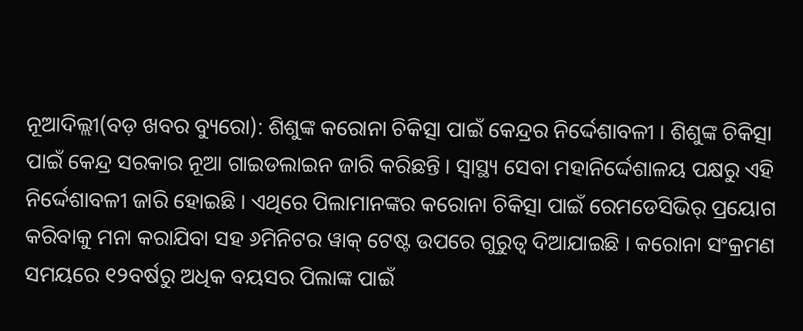ନୂଆଦିଲ୍ଲୀ(ବଡ଼ ଖବର ବ୍ୟୁରୋ): ଶିଶୁଙ୍କ କରୋନା ଚିକିତ୍ସା ପାଇଁ କେନ୍ଦ୍ରର ନିର୍ଦ୍ଦେଶାବଳୀ । ଶିଶୁଙ୍କ ଚିକିତ୍ସା ପାଇଁ କେନ୍ଦ୍ର ସରକାର ନୂଆ ଗାଇଡଲାଇନ ଜାରି କରିଛନ୍ତି । ସ୍ୱାସ୍ଥ୍ୟ ସେବା ମହାନିର୍ଦ୍ଦେଶାଳୟ ପକ୍ଷରୁ ଏହି ନିର୍ଦ୍ଦେଶାବଳୀ ଜାରି ହୋଇଛି । ଏଥିରେ ପିଲାମାନଙ୍କର କରୋନା ଚିକିତ୍ସା ପାଇଁ ରେମଡେସିଭିର୍ ପ୍ରୟୋଗ କରିବାକୁ ମନା କରାଯିବା ସହ ୬ମିନିଟର ୱାକ୍ ଟେଷ୍ଟ ଉପରେ ଗୁରୁତ୍ୱ ଦିଆଯାଇଛି । କରୋନା ସଂକ୍ରମଣ ସମୟରେ ୧୨ବର୍ଷରୁ ଅଧିକ ବୟସର ପିଲାଙ୍କ ପାଇଁ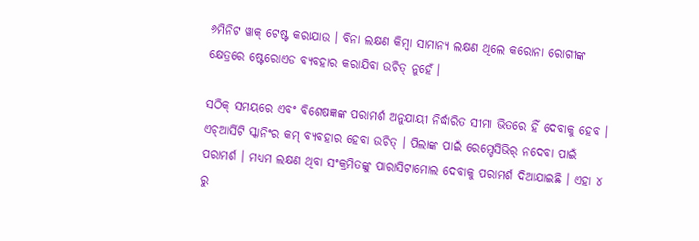୬ମିନିଟ ୱାକ୍ ଟେଷ୍ଟ କରାଯାଉ । ବିନା ଲକ୍ଷଣ କିମ୍ବା ସାମାନ୍ୟ ଲକ୍ଷଣ ଥିଲେ କରୋନା ରୋଗୀଙ୍କ କ୍ଷେତ୍ରରେ ଷ୍ଟେରୋଏଡ ବ୍ୟବହାର କରାଯିବା ଉଚିତ୍ ନୁହେଁ ।

ସଠିକ୍ ସମୟରେ ଏବଂ ବିଶେଷଜ୍ଞଙ୍କ ପରାମର୍ଶ ଅନୁଯାୟୀ ନିର୍ଦ୍ଧାରିତ ସୀମା ଭିତରେ ହିଁ ଦେବାକୁ ହେବ । ଏଚ୍ଆର୍ସିଟି ସ୍କାନିଂର କମ୍ ବ୍ୟବହାର ହେବା ଉଚିତ୍ । ପିଲାଙ୍କ ପାଇଁ ରେମ୍ଡେସିଭିର୍ ନଦେବା ପାଇଁ ପରାମର୍ଶ । ମଧ୍ୟମ ଲକ୍ଷଣ ଥିବା ସଂକ୍ରମିତଙ୍କୁ ପାରାସିଟାମୋଲ ଦେବାକୁ ପରାମର୍ଶ ଦିଆଯାଇଛି । ଏହା ୪ ରୁ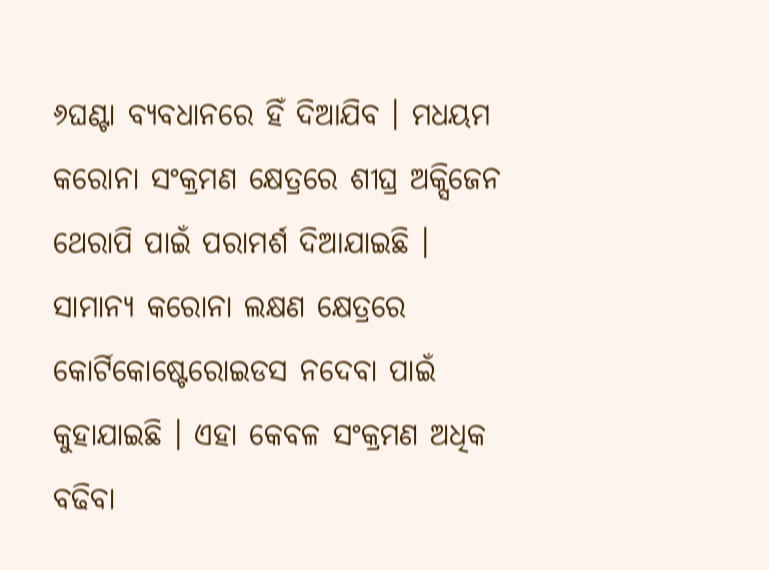୬ଘଣ୍ଟା ବ୍ୟବଧାନରେ ହିଁ ଦିଆଯିବ । ମଧୟମ କରୋନା ସଂକ୍ରମଣ କ୍ଷେତ୍ରରେ ଶୀଘ୍ର ଅକ୍ସିଜେନ ଥେରାପି ପାଇଁ ପରାମର୍ଶ ଦିଆଯାଇଛି । ସାମାନ୍ୟ କରୋନା ଲକ୍ଷଣ କ୍ଷେତ୍ରରେ କୋର୍ଟିକୋଷ୍ଟେରୋଇଡସ ନଦେବା ପାଇଁ କୁହାଯାଇଛି । ଏହା କେବଳ ସଂକ୍ରମଣ ଅଧିକ ବଢିବା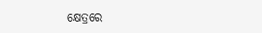କ୍ଷେତ୍ରରେ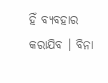ହିଁ ବ୍ୟବହାର କରାଯିବ । ବିନା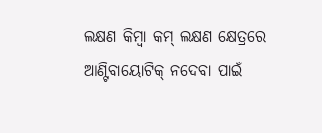ଲକ୍ଷଣ କିମ୍ବା କମ୍ ଲକ୍ଷଣ କ୍ଷେତ୍ରରେ ଆଣ୍ଟିବାୟୋଟିକ୍ ନଦେବା ପାଇଁ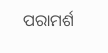ପରାମର୍ଶ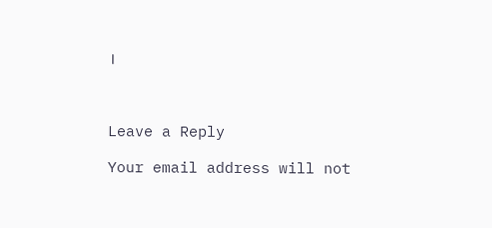।



Leave a Reply

Your email address will not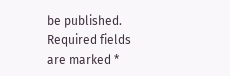be published. Required fields are marked *